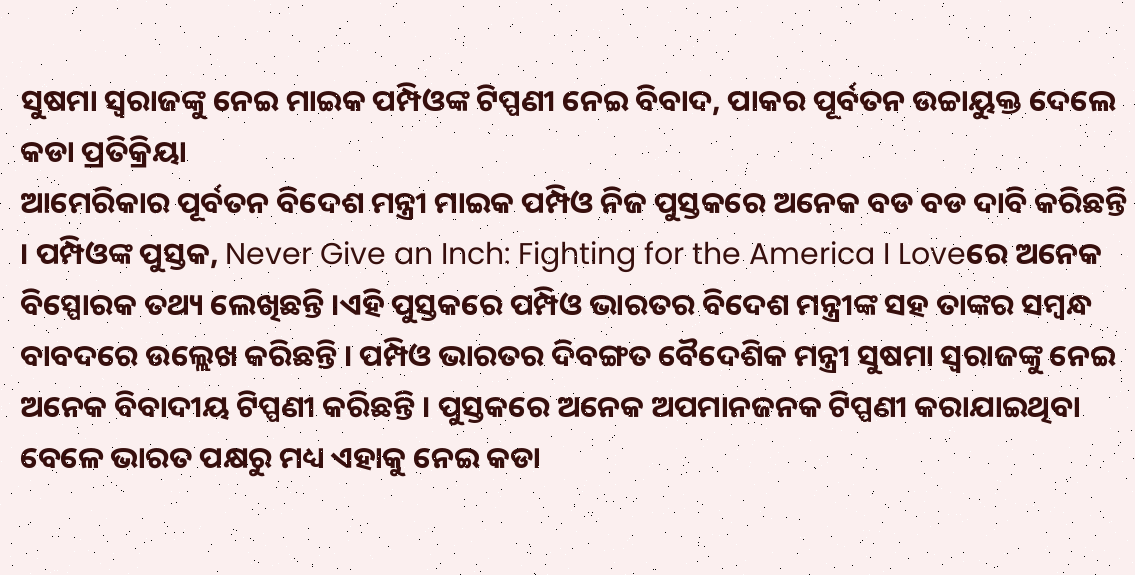ସୁଷମା ସ୍ୱରାଜଙ୍କୁ ନେଇ ମାଇକ ପମ୍ପିଓଙ୍କ ଟିପ୍ପଣୀ ନେଇ ବିବାଦ, ପାକର ପୂର୍ବତନ ଉଚ୍ଚାୟୁକ୍ତ ଦେଲେ କଡା ପ୍ରତିକ୍ରିୟା
ଆମେରିକାର ପୂର୍ବତନ ବିଦେଶ ମନ୍ତ୍ରୀ ମାଇକ ପମ୍ପିଓ ନିଜ ପୁସ୍ତକରେ ଅନେକ ବଡ ବଡ ଦାବି କରିଛନ୍ତି । ପମ୍ପିଓଙ୍କ ପୁସ୍ତକ, Never Give an Inch: Fighting for the America I Loveରେ ଅନେକ ବିସ୍ପୋରକ ତଥ୍ୟ ଲେଖିଛନ୍ତି ।ଏହି ପୁସ୍ତକରେ ପମ୍ପିଓ ଭାରତର ବିଦେଶ ମନ୍ତ୍ରୀଙ୍କ ସହ ତାଙ୍କର ସମ୍ବନ୍ଧ ବାବଦରେ ଉଲ୍ଲେଖ କରିଛନ୍ତି । ପମ୍ପିଓ ଭାରତର ଦିବଙ୍ଗତ ବୈଦେଶିକ ମନ୍ତ୍ରୀ ସୁଷମା ସ୍ୱରାଜଙ୍କୁ ନେଇ ଅନେକ ବିବାଦୀୟ ଟିପ୍ପଣୀ କରିଛନ୍ତି । ପୁସ୍ତକରେ ଅନେକ ଅପମାନଜନକ ଟିପ୍ପଣୀ କରାଯାଇଥିବା ବେଳେ ଭାରତ ପକ୍ଷରୁ ମଧ୍ୟ ଏହାକୁ ନେଇ କଡା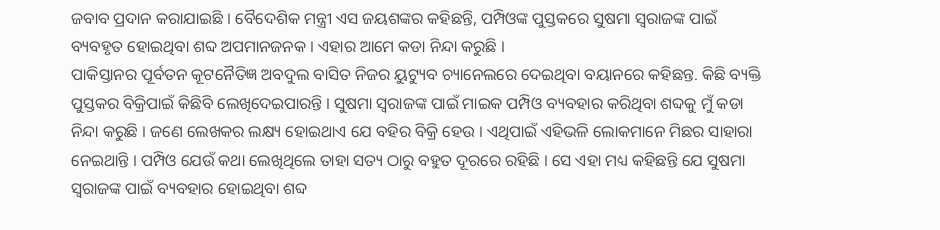ଜବାବ ପ୍ରଦାନ କରାଯାଇଛି । ବୈଦେଶିକ ମନ୍ତ୍ରୀ ଏସ ଜୟଶଙ୍କର କହିଛନ୍ତି, ପମ୍ପିଓଙ୍କ ପୁସ୍ତକରେ ସୁଷମା ସ୍ୱରାଜଙ୍କ ପାଇଁ ବ୍ୟବହୃତ ହୋଇଥିବା ଶବ୍ଦ ଅପମାନଜନକ । ଏହାର ଆମେ କଡା ନିନ୍ଦା କରୁଛି ।
ପାକିସ୍ତାନର ପୂର୍ବତନ କୂଟନୈତିଜ୍ଞ ଅବଦୁଲ ବାସିତ ନିଜର ୟୁଟ୍ୟୁବ ଚ୍ୟାନେଲରେ ଦେଇଥିବା ବୟାନରେ କହିଛନ୍ତ. କିଛି ବ୍ୟକ୍ତି ପୁସ୍ତକର ବିକ୍ରିପାଇଁ କିଛିବି ଲେଖିଦେଇପାରନ୍ତି । ସୁଷମା ସ୍ୱରାଜଙ୍କ ପାଇଁ ମାଇକ ପମ୍ପିଓ ବ୍ୟବହାର କରିଥିବା ଶବ୍ଦକୁ ମୁଁ କଡା ନିନ୍ଦା କରୁଛି । ଜଣେ ଲେଖକର ଲକ୍ଷ୍ୟ ହୋଇଥାଏ ଯେ ବହିର ବିକ୍ରି ହେଉ । ଏଥିପାଇଁ ଏହିଭଳି ଲୋକମାନେ ମିଛର ସାହାରା ନେଇଥାନ୍ତି । ପମ୍ପିଓ ଯେଉଁ କଥା ଲେଖିଥିଲେ ତାହା ସତ୍ୟ ଠାରୁ ବହୁତ ଦୂରରେ ରହିଛି । ସେ ଏହା ମଧ୍ୟ କହିଛନ୍ତି ଯେ ସୁଷମା ସ୍ୱରାଜଙ୍କ ପାଇଁ ବ୍ୟବହାର ହୋଇଥିବା ଶବ୍ଦ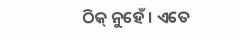ଠିକ୍ ନୁହେଁ । ଏତେ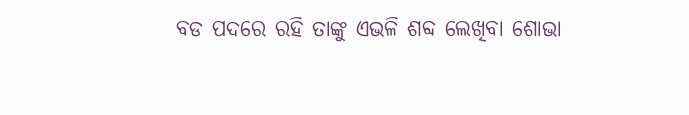ବଡ ପଦରେ ରହି ତାଙ୍କୁ ଏଭଳି ଶବ୍ଦ ଲେଖିବା ଶୋଭା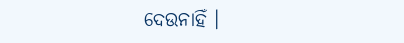ଦେଉନାହିଁ ।